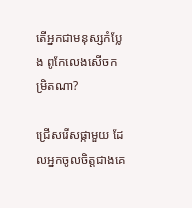តើអ្នកជាមនុស្សកំប្លែង ពូកែលេងសើចកម្រិតណា?

ជ្រើសរើសផ្កាមួយ ដែលអ្នកចូលចិត្តជាងគេ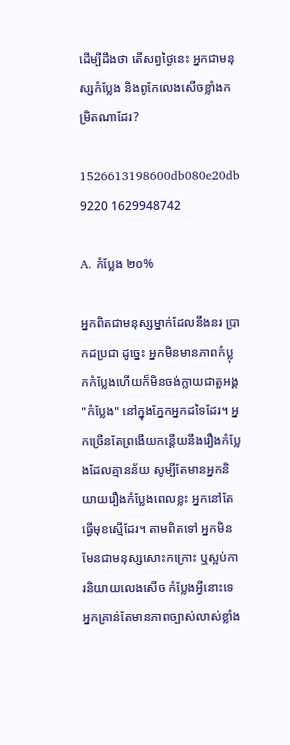ដើម្បីដឹងថា តើសព្វថ្ងៃនេះ អ្នកជាមនុស្សកំប្លែង និងពូកែលេងសើចខ្លាំងកម្រិតណាដែរ?

1526613198600db080e20db 9220 1629948742

A. កំប្លែង ២០%

អ្នកពិតជាមនុស្សម្នាក់ដែលនឹងនរ ប្រាកដប្រជា ដូច្នេះ អ្នកមិនមានភាពកំប្លុកកំប្លែងហើយក៏មិនចង់ក្លាយជាតួអង្គ "កំប្លែង" នៅក្នុងភ្នែកអ្នកដទៃដែរ។ អ្នកច្រើនតែព្រងើយកន្តើយនឹងរឿងកំប្លែងដែលគ្មានន័យ សូម្បីតែមានអ្នកនិយាយរឿងកំប្លែងពេលខ្លះ អ្នកនៅតែធ្វើមុខស្មើដែរ។ តាមពិតទៅ អ្នកមិនមែនជាមនុស្សសោះកក្រោះ ឬស្អប់ការនិយាយលេងសើច កំប្លែងអ្វីនោះទេ អ្នកគ្រាន់តែមានភាពច្បាស់លាស់ខ្លាំង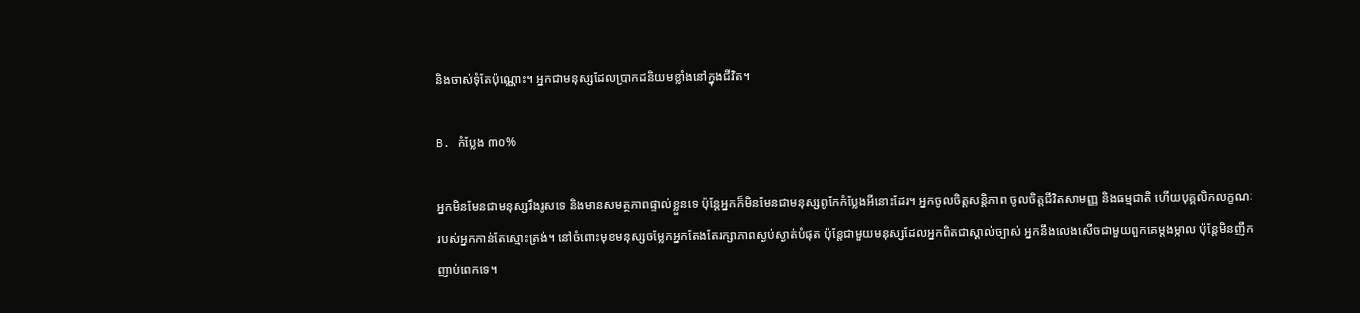និងចាស់ទុំតែប៉ុណ្ណោះ។ អ្នកជាមនុស្សដែលប្រាកដនិយមខ្លាំងនៅក្នុងជីវិត។

B. កំប្លែង ៣០%

អ្នកមិនមែនជាមនុស្សរឹងរូសទេ និងមានសមត្ថភាពផ្ទាល់ខ្លួនទេ ប៉ុន្តែអ្នកក៏មិនមែនជាមនុស្សពូកែកំប្លែងអីនោះដែរ។ អ្នកចូលចិត្តសន្តិភាព ចូលចិត្តជីវិតសាមញ្ញ និងធម្មជាតិ ហើយបុគ្គលិកលក្ខណៈរបស់អ្នកកាន់តែស្មោះត្រង់។ នៅចំពោះមុខមនុស្សចម្លែកអ្នកតែងតែរក្សាភាពស្ងប់ស្ងាត់បំផុត ប៉ុន្តែជាមួយមនុស្សដែលអ្នកពិតជាស្គាល់ច្បាស់ អ្នកនឹងលេងសើចជាមួយពួកគេម្តងម្កាល ប៉ុន្តែមិនញឹកញាប់ពេកទេ។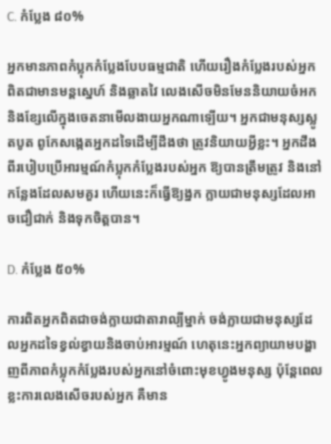C. កំប្លែង ៨០%

អ្នកមានភាពកំប្លុកកំប្លែងបែបធម្មជាតិ ហើយរឿងកំប្លែងរបស់អ្នកពិតជាមានមន្តស្នេហ៍ និងឆ្លាតវៃ លេងសើចមិនមែននិយាយចំអក និងខ្សែលើក្នុងចេតនាមើលងាយអ្នកណាឡើយ។ អ្នកជាមនុស្សស្លូតបូត ពូកែសង្កេតអ្នកដទៃដើម្បីដឹងថា ត្រូវនិយាយអ្វីខ្លះ។ អ្នកដឹងពីរបៀបប្រើអារម្មណ៍កំប្លុកកំប្លែងរបស់អ្នក ឱ្យបានត្រឹមត្រូវ និងនៅកន្លែងដែលសមគួរ ហើយនេះក៏ធ្វើឱ្យង្នក ក្លាយជាមនុស្សដែលអាចជឿជាក់ និងទុកចិត្តបាន។

D. កំប្លែង ៥០%

ការពិតអ្នកពិតជាចង់ក្លាយជាតារាល្បីម្នាក់ ចង់ក្លាយជាមនុស្សដែលអ្នកដទៃខ្វល់ខ្វាយនិងចាប់អារម្មណ៍ ហេតុនេះអ្នកព្យាយាមបង្ហាញពីភាពកំប្លុកកំប្លែងរបស់អ្នកនៅចំពោះមុខហ្វូងមនុស្ស ប៉ុន្តែពេលខ្លះការលេងសើចរបស់អ្នក គឺមាន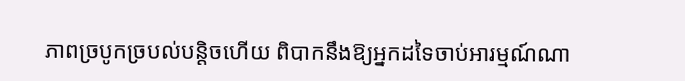ភាពច្របូកច្របល់បន្តិចហើយ ពិបាកនឹងឱ្យអ្នកដទៃចាប់អារម្មណ៍ណា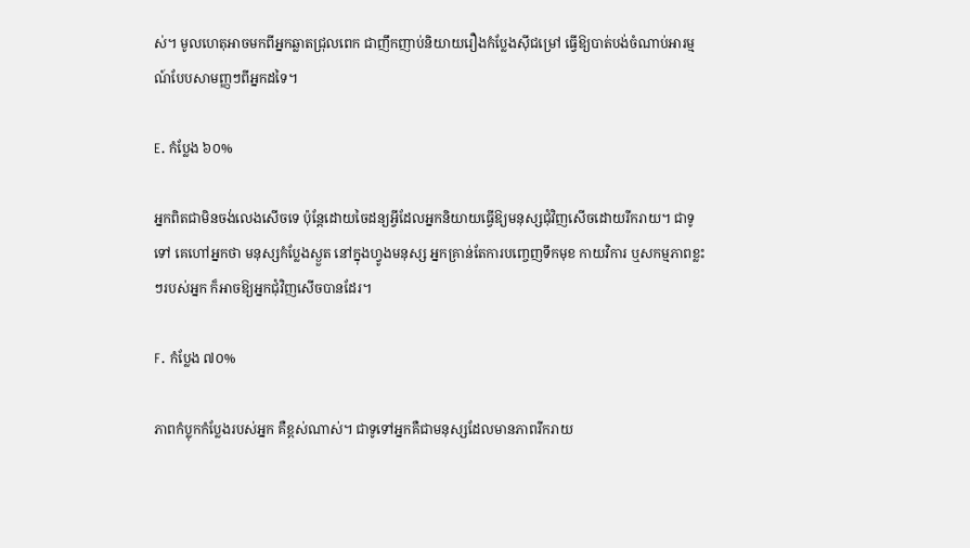ស់។ មូលហេតុអាចមកពីអ្នកឆ្លាតជ្រុលពេក ជាញឹកញាប់និយាយរឿងកំប្លែងស៊ីជម្រៅ ធ្វើឱ្យបាត់បង់ចំណាប់អារម្មណ៍បែបសាមញ្ញៗពីអ្នកដទៃ។

E. កំប្លែង ៦០%

អ្នកពិតជាមិនចង់លេងសើចទេ ប៉ុន្តែដោយចៃដន្យអ្វីដែលអ្នកនិយាយធ្វើឱ្យមនុស្សជុំវិញសើចដោយរីករាយ។ ជាទូទៅ គេហៅអ្នកថា មនុស្សកំប្លែងស្ងួត នៅក្នុងហ្វូងមនុស្ស អ្នកគ្រាន់តែការបញ្ចេញទឹកមុខ កាយវិការ ឬសកម្មភាពខ្លះៗរបស់អ្នក ក៏អាចឱ្យអ្នកជុំវិញសើចបានដែរ។

F. កំប្លែង ៧០%

ភាពកំប្លុកកំប្លែងរបស់អ្នក គឺខ្ពស់ណាស់។ ជាទូទៅអ្នកគឺជាមនុស្សដែលមានភាពរីករាយ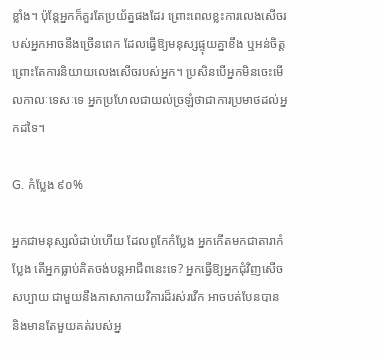ខ្លាំង។ ប៉ុន្តែអ្នកក៏គួរតែប្រយ័ត្នផងដែរ ព្រោះពេលខ្លះការលេងសើចរបស់អ្នកអាចនឹងច្រើនពេក ដែលធ្វើឱ្យមនុស្សផ្ទុយគ្នាខឹង ឬអន់ចិត្ត ព្រោះតែការនិយាយលេងសើចរបស់អ្នក។ ប្រសិនបើអ្នកមិនចេះមើលកាលៈទេសៈទេ អ្នកប្រហែលជាយល់ច្រឡំថាជាការប្រមាថដល់អ្នកដទៃ។

G. កំប្លែង ៩០%

អ្នកជាមនុស្សលំដាប់ហើយ ដែលពូកែកំប្លែង អ្នកកើតមកជាតារាកំប្លែង តើអ្នកធ្លាប់គិតចង់បន្តអាជីពនេះទេ? អ្នកធ្វើឱ្យអ្នកជុំវិញសើចសប្បាយ ជាមួយនឹងភាសាកាយវិការដ៏រស់រវើក អាចបត់បែនបាន និងមានតែមួយគត់របស់អ្ន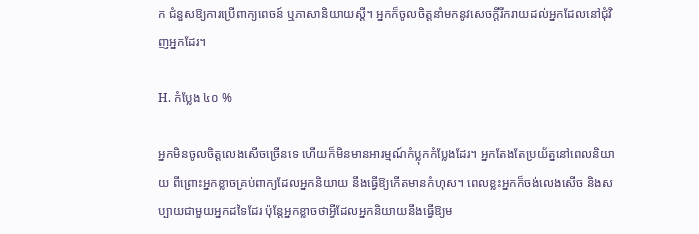ក ជំនួសឱ្យការប្រើពាក្យពេចន៍ ឬភាសានិយាយស្ដី។ អ្នកក៏ចូលចិត្តនាំមកនូវសេចក្តីរីករាយដល់អ្នកដែលនៅជុំវិញអ្នកដែរ។

H. កំប្លែង ៤០ %

អ្នកមិនចូលចិត្តលេងសើចច្រើនទេ ហើយក៏មិនមានអារម្មណ៍កំប្លុកកំប្លែងដែរ។ អ្នកតែងតែប្រយ័ត្ននៅពេលនិយាយ ពីព្រោះអ្នកខ្លាចគ្រប់ពាក្យដែលអ្នកនិយាយ នឹងធ្វើឱ្យកើតមានកំហុស។ ពេលខ្លះអ្នកក៏ចង់លេងសើច និងសប្បាយជាមួយអ្នកដទៃដែរ ប៉ុន្តែអ្នកខ្លាចថាអ្វីដែលអ្នកនិយាយនឹងធ្វើឱ្យម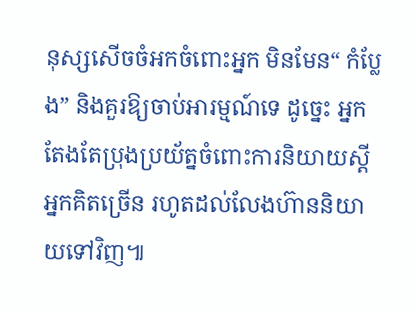នុស្សសើចចំអកចំពោះអ្នក មិនមែន“ កំប្លែង” និងគួរឱ្យចាប់អារម្មណ៍ទេ ដូច្នេះ អ្នកតែងតែប្រុងប្រយ័ត្នចំពោះការនិយាយស្ដី អ្នកគិតច្រើន រហូតដល់លែងហ៊ាននិយាយទៅវិញ៕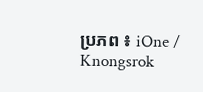ប្រភព ៖ iOne / Knongsrok